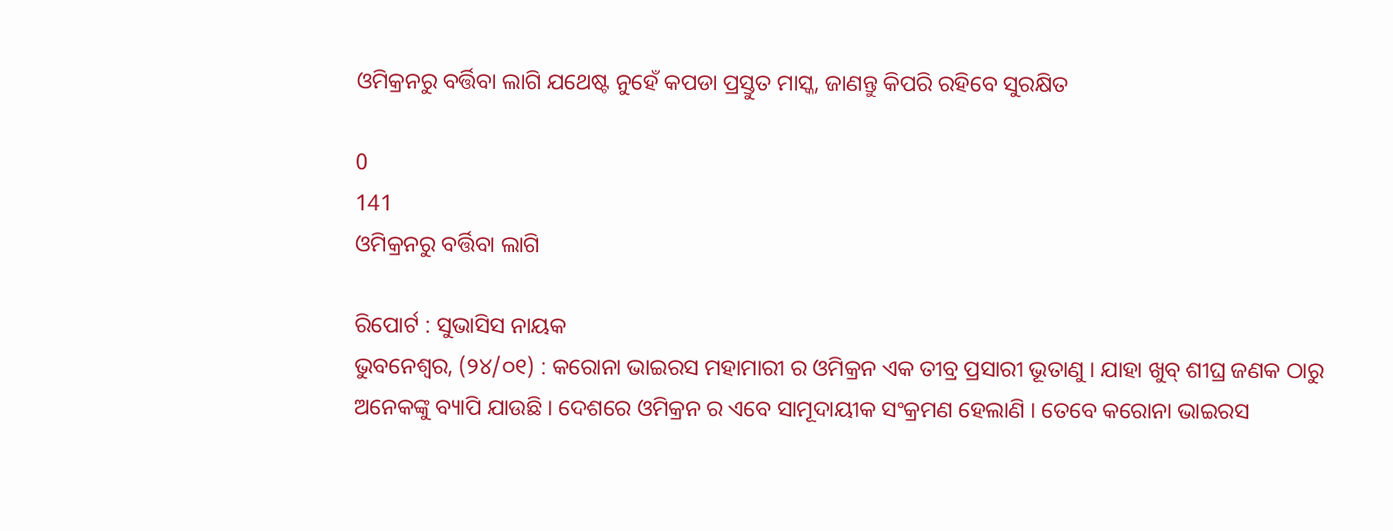ଓମିକ୍ରନରୁ ବର୍ତ୍ତିବା ଲାଗି ଯଥେଷ୍ଟ ନୁହେଁ କପଡା ପ୍ରସ୍ତୁତ ମାସ୍କ, ଜାଣନ୍ତୁ କିପରି ରହିବେ ସୁରକ୍ଷିତ

0
141
ଓମିକ୍ରନରୁ ବର୍ତ୍ତିବା ଲାଗି

ରିପୋର୍ଟ : ସୁଭାସିସ ନାୟକ
ଭୁବନେଶ୍ୱର, (୨୪/୦୧) : କରୋନା ଭାଇରସ ମହାମାରୀ ର ଓମିକ୍ରନ ଏକ ତୀବ୍ର ପ୍ରସାରୀ ଭୂତାଣୁ । ଯାହା ଖୁବ୍ ଶୀଘ୍ର ଜଣକ ଠାରୁ ଅନେକଙ୍କୁ ବ୍ୟାପି ଯାଉଛି । ଦେଶରେ ଓମିକ୍ରନ ର ଏବେ ସାମୂଦାୟୀକ ସଂକ୍ରମଣ ହେଲାଣି । ତେବେ କରୋନା ଭାଇରସ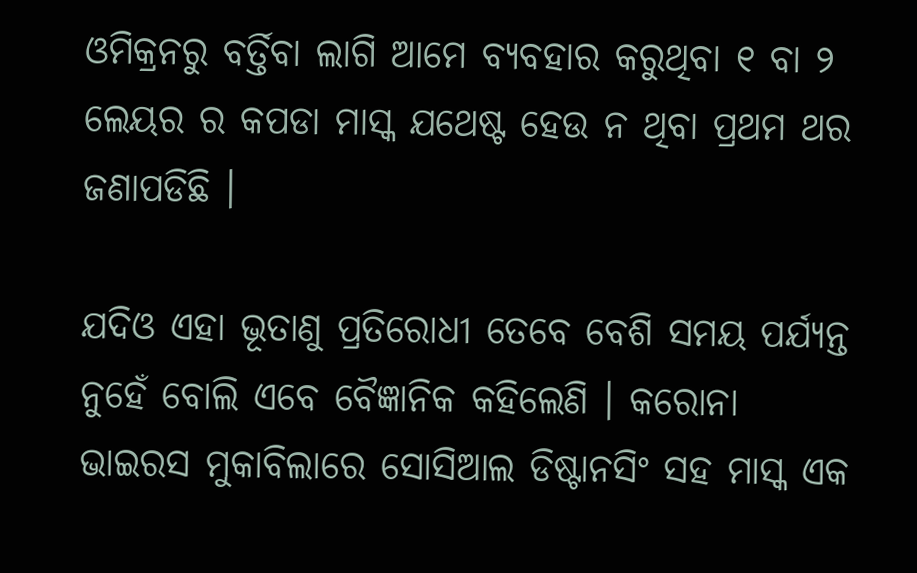ଓମିକ୍ରନରୁ ବର୍ତ୍ତିବା ଲାଗି ଆମେ ବ୍ୟବହାର କରୁଥିବା ୧ ବା ୨ ଲେୟର ର କପଡା ମାସ୍କ ଯଥେଷ୍ଟ ହେଉ ନ ଥିବା ପ୍ରଥମ ଥର ଜଣାପଡିଛି ।

ଯଦିଓ ଏହା ଭୂତାଣୁ ପ୍ରତିରୋଧୀ ତେବେ ବେଶି ସମୟ ପର୍ଯ୍ୟନ୍ତ ନୁହେଁ ବୋଲି ଏବେ ବୈଜ୍ଞାନିକ କହିଲେଣି । କରୋନା ଭାଇରସ ମୁକାବିଲାରେ ସୋସିଆଲ ଡିଷ୍ଟାନସିଂ ସହ ମାସ୍କ ଏକ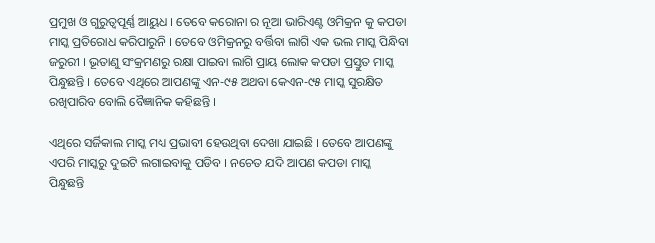ପ୍ରମୁଖ ଓ ଗୁରୁତ୍ୱପୂର୍ଣ୍ଣ ଆୟୁଧ । ତେବେ କରୋନା ର ନୂଆ ଭାରିଏଣ୍ଟ ଓମିକ୍ରନ କୁ କପଡା ମାସ୍କ ପ୍ରତିରୋଧ କରିପାରୁନି । ତେବେ ଓମିକ୍ରନରୁ ବର୍ତ୍ତିବା ଲାଗି ଏକ ଭଲ ମାସ୍କ ପିନ୍ଧିବା ଜରୁରୀ । ଭୂତାଣୁ ସଂକ୍ରମଣରୁ ରକ୍ଷା ପାଇବା ଲାଗି ପ୍ରାୟ ଲୋକ କପଡା ପ୍ରସ୍ତୁତ ମାସ୍କ ପିନ୍ଧୁଛନ୍ତି । ତେବେ ଏଥିରେ ଆପଣଙ୍କୁ ଏନ-୯୫ ଅଥବା କେଏନ-୯୫ ମାସ୍କ ସୁରକ୍ଷିତ ରଖିପାରିବ ବୋଲି ବୈଜ୍ଞାନିକ କହିଛନ୍ତି ।

ଏଥିରେ ସର୍ଜିକାଲ ମାସ୍କ ମଧ୍ୟ ପ୍ରଭାବୀ ହେଉଥିବା ଦେଖା ଯାଇଛି । ତେବେ ଆପଣଙ୍କୁ ଏପରି ମାସ୍କରୁ ଦୁଇଟି ଲଗାଇବାକୁ ପଡିବ । ନଚେତ ଯଦି ଆପଣ କପଡା ମାସ୍କ ପିନ୍ଧୁଛନ୍ତି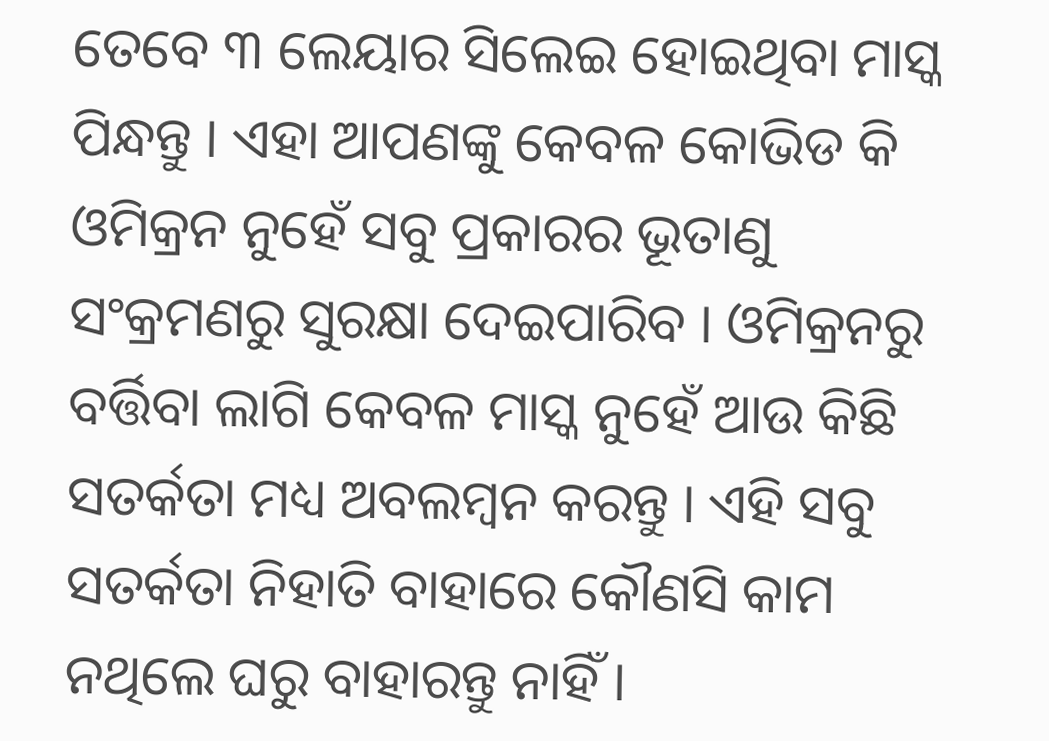ତେବେ ୩ ଲେୟାର ସିଲେଇ ହୋଇଥିବା ମାସ୍କ ପିନ୍ଧନ୍ତୁ । ଏହା ଆପଣଙ୍କୁ କେବଳ କୋଭିଡ କି ଓମିକ୍ରନ ନୁହେଁ ସବୁ ପ୍ରକାରର ଭୂତାଣୁ ସଂକ୍ରମଣରୁ ସୁରକ୍ଷା ଦେଇପାରିବ । ଓମିକ୍ରନରୁ ବର୍ତ୍ତିବା ଲାଗି କେବଳ ମାସ୍କ ନୁହେଁ ଆଉ କିଛି ସତର୍କତା ମଧ୍ୟ ଅବଲମ୍ବନ କରନ୍ତୁ । ଏହି ସବୁ ସତର୍କତା ନିହାତି ବାହାରେ କୌଣସି କାମ ନଥିଲେ ଘରୁ ବାହାରନ୍ତୁ ନାହିଁ ।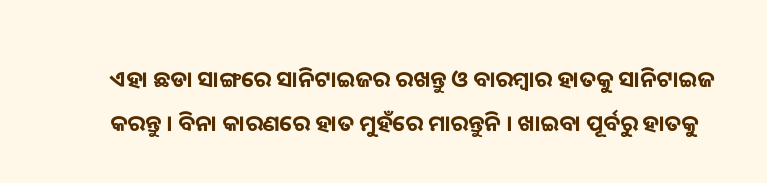ଏହା ଛଡା ସାଙ୍ଗରେ ସାନିଟାଇଜର ରଖନ୍ତୁ ଓ ବାରମ୍ବାର ହାତକୁ ସାନିଟାଇଜ କରନ୍ତୁ । ବିନା କାରଣରେ ହାତ ମୁହଁରେ ମାରନ୍ତୁନି । ଖାଇବା ପୂର୍ବରୁ ହାତକୁ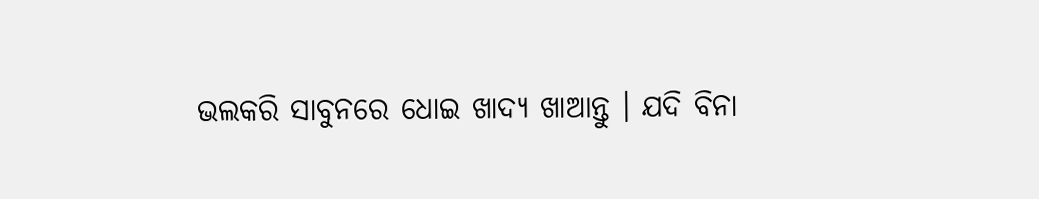ଭଲକରି ସାବୁନରେ ଧୋଇ ଖାଦ୍ୟ ଖାଆନ୍ତୁ । ଯଦି ବିନା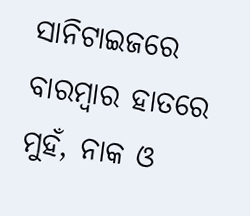ସାନିଟାଇଜରେ ବାରମ୍ବାର ହାତରେ ମୁହଁ, ନାକ ଓ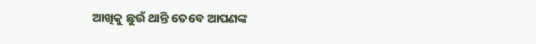ଆଖିକୁ ଛୁଉଁ ଥାନ୍ତି ତେବେ ଆପଣଙ୍କ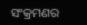ସଂକ୍ରମଣର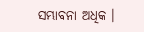ସମ୍ଭାବନା ଅଧିକ ।